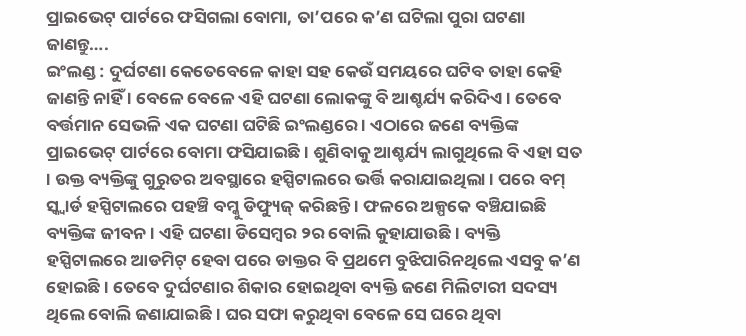ପ୍ରାଇଭେଟ୍ ପାର୍ଟରେ ଫସିଗଲା ବୋମା, ତା’ପରେ କ’ଣ ଘଟିଲା ପୁରା ଘଟଣା ଜାଣନ୍ତୁ….
ଇଂଲଣ୍ଡ : ଦୁର୍ଘଟଣା କେତେବେଳେ କାହା ସହ କେଉଁ ସମୟରେ ଘଟିବ ତାହା କେହି ଜାଣନ୍ତି ନାହିଁ । ବେଳେ ବେଳେ ଏହି ଘଟଣା ଲୋକଙ୍କୁ ବି ଆଶ୍ଚର୍ଯ୍ୟ କରିଦିଏ । ତେବେ ବର୍ତ୍ତମାନ ସେଭଳି ଏକ ଘଟଣା ଘଟିଛି ଇଂଲଣ୍ଡରେ । ଏଠାରେ ଜଣେ ବ୍ୟକ୍ତିଙ୍କ ପ୍ରାଇଭେଟ୍ ପାର୍ଟରେ ବୋମା ଫସିଯାଇଛି । ଶୁଣିବାକୁ ଆଶ୍ଚର୍ଯ୍ୟ ଲାଗୁଥିଲେ ବି ଏହା ସତ । ଉକ୍ତ ବ୍ୟକ୍ତିଙ୍କୁ ଗୁରୁତର ଅବସ୍ଥାରେ ହସ୍ପିଟାଲରେ ଭର୍ତ୍ତି କରାଯାଇଥିଲା । ପରେ ବମ୍ ସ୍କ୍ୱାର୍ଡ ହସ୍ପିଟାଲରେ ପହଞ୍ଚି ବମ୍କୁ ଡିଫ୍ୟୁଜ୍ କରିଛନ୍ତି । ଫଳରେ ଅଳ୍ପକେ ବଞ୍ଚିଯାଇଛି ବ୍ୟକ୍ତିଙ୍କ ଜୀବନ । ଏହି ଘଟଣା ଡିସେମ୍ବର ୨ର ବୋଲି କୁହାଯାଉଛି । ବ୍ୟକ୍ତି ହସ୍ପିଟାଲରେ ଆଡମିଟ୍ ହେବା ପରେ ଡାକ୍ତର ବି ପ୍ରଥମେ ବୁଝିପାରିନଥିଲେ ଏସବୁ କ’ଣ ହୋଇଛି । ତେବେ ଦୁର୍ଘଟଣାର ଶିକାର ହୋଇଥିବା ବ୍ୟକ୍ତି ଜଣେ ମିଲିଟାରୀ ସଦସ୍ୟ ଥିଲେ ବୋଲି ଜଣାଯାଇଛି । ଘର ସଫା କରୁଥିବା ବେଳେ ସେ ଘରେ ଥିବା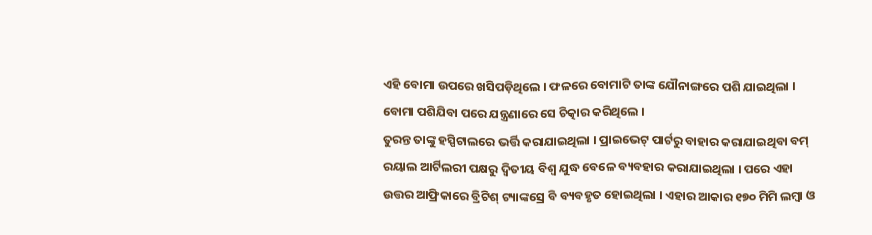ଏହି ବୋମା ଉପରେ ଖସିପଡ଼ିଥିଲେ । ଫଳରେ ବୋମାଟି ତାଙ୍କ ଯୌନାଙ୍ଗରେ ପଶି ଯାଇଥିଲା । ବୋମା ପଶିଯିବା ପରେ ଯନ୍ତ୍ରଣାରେ ସେ ଚିତ୍କାର କରିଥିଲେ ।
ତୁରନ୍ତ ତାଙ୍କୁ ହସ୍ପିଟାଲରେ ଭର୍ତ୍ତି କରାଯାଇଥିଲା । ପ୍ରାଇଭେଟ୍ ପାର୍ଟରୁ ବାହାର କରାଯାଇଥିବା ବମ୍ ରୟାଲ ଆର୍ଟିଲରୀ ପକ୍ଷରୁ ଦ୍ୱିତୀୟ ବିଶ୍ୱ ଯୁଦ୍ଧ ବେଳେ ବ୍ୟବହାର କରାଯାଇଥିଲା । ପରେ ଏହା ଉତ୍ତର ଆଫ୍ରିକାରେ ବ୍ରିଟିଶ୍ ଟ୍ୟାଙ୍କସ୍ରେ ବି ବ୍ୟବହୃତ ହୋଇଥିଲା । ଏହାର ଆକାର ୧୭୦ ମିମି ଲମ୍ବା ଓ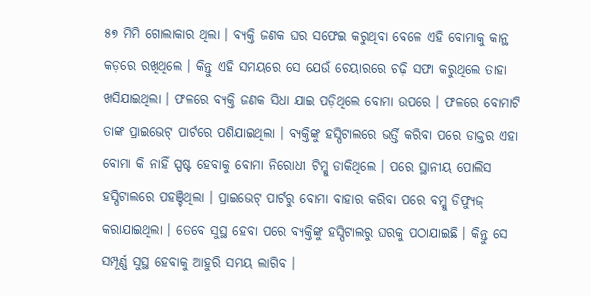୫୭ ମିମି ଗୋଲାକାର ଥିଲା । ବ୍ୟକ୍ତି ଜଣକ ଘର ସଫେଇ କରୁଥିବା ବେଳେ ଏହି ବୋମାକୁ କାନ୍ଥ କଡ଼ରେ ରଖିଥିଲେ । କିନ୍ତୁ ଏହି ସମୟରେ ସେ ଯେଉଁ ଚେୟାରରେ ଚଢ଼ି ସଫା କରୁଥିଲେ ତାହା ଖସିଯାଇଥିଲା । ଫଳରେ ବ୍ୟକ୍ତି ଜଣକ ସିଧା ଯାଇ ପଡ଼ିଥିଲେ ବୋମା ଉପରେ । ଫଳରେ ବୋମାଟି ତାଙ୍କ ପ୍ରାଇଭେଟ୍ ପାର୍ଟରେ ପଶିଯାଇଥିଲା । ବ୍ୟକ୍ତିଙ୍କୁ ହସ୍ପିଟାଲରେ ଭର୍ତ୍ତି କରିବା ପରେ ଡାକ୍ତର ଏହା ବୋମା କି ନାହିଁ ସ୍ପଷ୍ଟ ହେବାକୁ ବୋମା ନିରୋଧୀ ଟିମ୍କୁ ଡାକିଥିଲେ । ପରେ ସ୍ଥାନୀୟ ପୋଲିସ ହସ୍ପିଟାଲରେ ପହଞ୍ଚିଥିଲା । ପ୍ରାଇଭେଟ୍ ପାର୍ଟରୁ ବୋମା ବାହାର କରିବା ପରେ ବମ୍କୁ ଡିଫ୍ୟୁଜ୍ କରାଯାଇଥିଲା । ତେବେ ସୁସ୍ଥ ହେବା ପରେ ବ୍ୟକ୍ତିଙ୍କୁ ହସ୍ପିଟାଲରୁ ଘରକୁ ପଠାଯାଇଛି । କିନ୍ତୁ ସେ ସମ୍ପୂର୍ଣ୍ଣ ସୁସ୍ଥ ହେବାକୁ ଆହୁରି ସମୟ ଲାଗିବ ।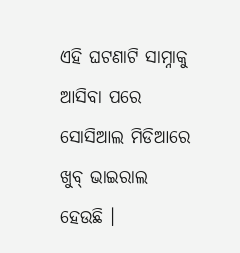ଏହି ଘଟଣାଟି ସାମ୍ନାକୁ ଆସିବା ପରେ ସୋସିଆଲ ମିଡିଆରେ ଖୁବ୍ ଭାଇରାଲ ହେଉଛି ।